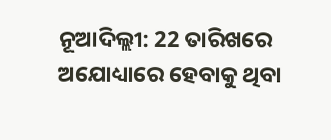ନୂଆଦିଲ୍ଲୀ: 22 ତାରିଖରେ ଅଯୋଧ୍ୟାରେ ହେବାକୁ ଥିବା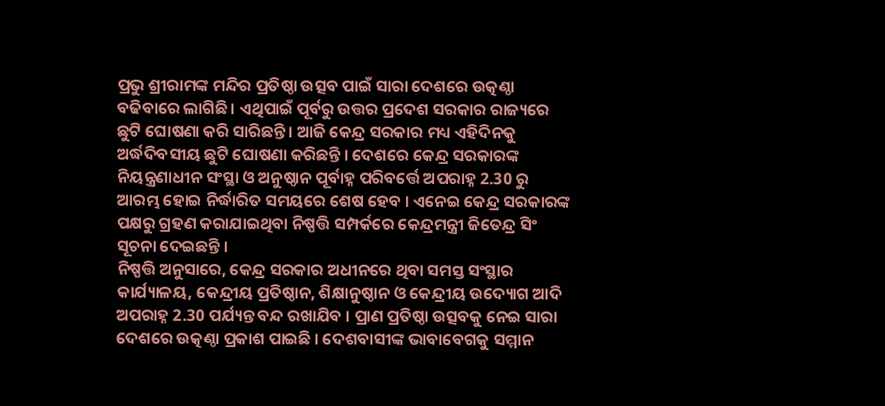ପ୍ରଭୁ ଶ୍ରୀରାମଙ୍କ ମନ୍ଦିର ପ୍ରତିଷ୍ଠା ଉତ୍ସବ ପାଇଁ ସାରା ଦେଶରେ ଉତ୍କଣ୍ଠା ବଢିବାରେ ଲାଗିଛି । ଏଥିପାଇଁ ପୂର୍ବରୁ ଉତ୍ତର ପ୍ରଦେଶ ସରକାର ରାଜ୍ୟରେ ଛୁଟି ଘୋଷଣା କରି ସାରିଛନ୍ତି । ଆଜି କେନ୍ଦ୍ର ସରକାର ମଧ୍ୟ ଏହିଦିନକୁ ଅର୍ଦ୍ଧଦିବସୀୟ ଛୁଟି ଘୋଷଣା କରିଛନ୍ତି । ଦେଶରେ କେନ୍ଦ୍ର ସରକାରଙ୍କ ନିୟନ୍ତ୍ରଣାଧୀନ ସଂସ୍ଥା ଓ ଅନୁଷ୍ଠାନ ପୂର୍ବାହ୍ନ ପରିବର୍ତ୍ତେ ଅପରାହ୍ନ 2.30 ରୁ ଆରମ୍ଭ ହୋଇ ନିର୍ଦ୍ଧାରିତ ସମୟରେ ଶେଷ ହେବ । ଏନେଇ କେନ୍ଦ୍ର ସରକାରଙ୍କ ପକ୍ଷରୁ ଗ୍ରହଣ କରାଯାଇଥିବା ନିଷ୍ପତ୍ତି ସମ୍ପର୍କରେ କେନ୍ଦ୍ରମନ୍ତ୍ରୀ ଜିତେନ୍ଦ୍ର ସିଂ ସୂଚନା ଦେଇଛନ୍ତି ।
ନିଷ୍ପତ୍ତି ଅନୁସାରେ, କେନ୍ଦ୍ର ସରକାର ଅଧୀନରେ ଥିବା ସମସ୍ତ ସଂସ୍ଥାର କାର୍ଯ୍ୟାଳୟ, କେନ୍ଦ୍ରୀୟ ପ୍ରତିଷ୍ଠାନ, ଶିକ୍ଷାନୁଷ୍ଠାନ ଓ କେନ୍ଦ୍ରୀୟ ଉଦ୍ୟୋଗ ଆଦି ଅପରାହ୍ନ 2.30 ପର୍ଯ୍ୟନ୍ତ ବନ୍ଦ ରଖାଯିବ । ପ୍ରାଣ ପ୍ରତିଷ୍ଠା ଉତ୍ସବକୁ ନେଇ ସାରା ଦେଶରେ ଉତ୍କଣ୍ଠା ପ୍ରକାଶ ପାଇଛି । ଦେଶବାସୀଙ୍କ ଭାବାବେଗକୁ ସମ୍ମାନ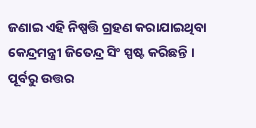ଜଣାଇ ଏହି ନିଷ୍ପତ୍ତି ଗ୍ରହଣ କରାଯାଇଥିବା କେନ୍ଦ୍ରମନ୍ତ୍ରୀ ଜିତେନ୍ଦ୍ର ସିଂ ସ୍ପଷ୍ଟ କରିଛନ୍ତି । ପୂର୍ବରୁ ଉତ୍ତର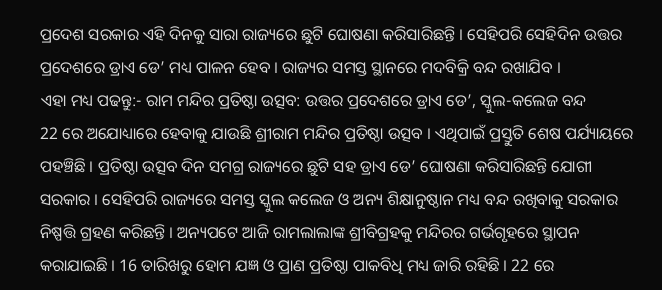ପ୍ରଦେଶ ସରକାର ଏହି ଦିନକୁ ସାରା ରାଜ୍ୟରେ ଛୁଟି ଘୋଷଣା କରିସାରିଛନ୍ତି । ସେହିପରି ସେହିଦିନ ଉତ୍ତର ପ୍ରଦେଶରେ ଡ୍ରାଏ ଡେ’ ମଧ୍ୟ ପାଳନ ହେବ । ରାଜ୍ୟର ସମସ୍ତ ସ୍ଥାନରେ ମଦବିକ୍ରି ବନ୍ଦ ରଖାଯିବ ।
ଏହା ମଧ୍ୟ ପଢନ୍ତୁ:- ରାମ ମନ୍ଦିର ପ୍ରତିଷ୍ଠା ଉତ୍ସବ: ଉତ୍ତର ପ୍ରଦେଶରେ ଡ୍ରାଏ ଡେ’, ସ୍କୁଲ-କଲେଜ ବନ୍ଦ
22 ରେ ଅଯୋଧ୍ୟାରେ ହେବାକୁ ଯାଉଛି ଶ୍ରୀରାମ ମନ୍ଦିର ପ୍ରତିଷ୍ଠା ଉତ୍ସବ । ଏଥିପାଇଁ ପ୍ରସ୍ତୁତି ଶେଷ ପର୍ଯ୍ୟାୟରେ ପହଞ୍ଚିଛି । ପ୍ରତିଷ୍ଠା ଉତ୍ସବ ଦିନ ସମଗ୍ର ରାଜ୍ୟରେ ଛୁଟି ସହ ଡ୍ରାଏ ଡେ’ ଘୋଷଣା କରିସାରିଛନ୍ତି ଯୋଗୀ ସରକାର । ସେହିପରି ରାଜ୍ୟରେ ସମସ୍ତ ସ୍କୁଲ କଲେଜ ଓ ଅନ୍ୟ ଶିକ୍ଷାନୁଷ୍ଠାନ ମଧ୍ୟ ବନ୍ଦ ରଖିବାକୁ ସରକାର ନିଷ୍ପତ୍ତି ଗ୍ରହଣ କରିଛନ୍ତି । ଅନ୍ୟପଟେ ଆଜି ରାମଲାଲାଙ୍କ ଶ୍ରୀବିଗ୍ରହକୁ ମନ୍ଦିରର ଗର୍ଭଗୃହରେ ସ୍ଥାପନ କରାଯାଇଛି । 16 ତାରିଖରୁ ହୋମ ଯଜ୍ଞ ଓ ପ୍ରାଣ ପ୍ରତିଷ୍ଠା ପାକବିଧି ମଧ୍ୟ ଜାରି ରହିଛି । 22 ରେ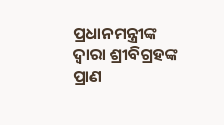ପ୍ରଧାନମନ୍ତ୍ରୀଙ୍କ ଦ୍ବାରା ଶ୍ରୀବିଗ୍ରହଙ୍କ ପ୍ରାଣ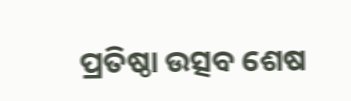ପ୍ରତିଷ୍ଠା ଉତ୍ସବ ଶେଷ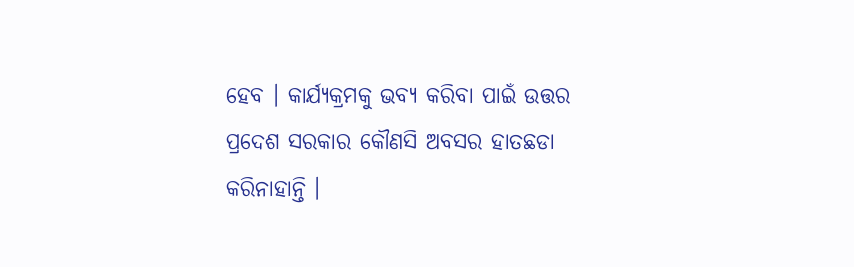ହେବ । କାର୍ଯ୍ୟକ୍ରମକୁ ଭବ୍ୟ କରିବା ପାଇଁ ଉତ୍ତର ପ୍ରଦେଶ ସରକାର କୌଣସି ଅବସର ହାତଛଡା କରିନାହାନ୍ତି ।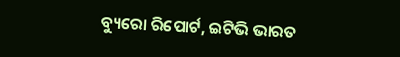ବ୍ୟୁରୋ ରିପୋର୍ଟ, ଇଟିଭି ଭାରତ